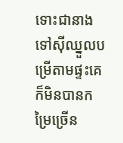ទោះជានាងទៅស៊ីឈ្នួលបម្រើតាមផ្ទះគេ ក៏មិនបានកម្រៃច្រើន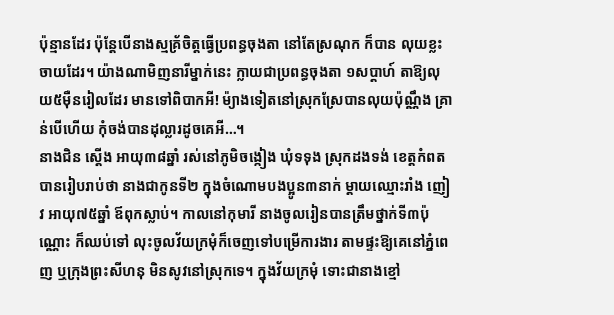ប៉ុន្មានដែរ ប៉ុន្តែបើនាងស្មគ្រ័ចិត្តធ្វើប្រពន្ធចុងតា នៅតែស្រណុក ក៏បាន លុយខ្លះចាយដែរ។ យ៉ាងណាមិញនារីម្នាក់នេះ ក្លាយជាប្រពន្ធចុងតា ១សប្តាហ៍ តាឱ្យលុយ៥ម៉ឺនរៀលដែរ មានទៅពិបាកអី! ម៉្យាងទៀតនៅស្រុកស្រែបានលុយប៉ុណ្ណឹង គ្រាន់បើហើយ កុំចង់បានដុល្លារដូចគេអី…។
នាងជិន ស្តើង អាយុ៣៨ឆ្នាំ រស់នៅភូមិចង្កៀង ឃុំទទុង ស្រុកដងទង់ ខេត្តកំពត បានរៀបរាប់ថា នាងជាកូនទី២ ក្នុងចំណោមបងប្អូន៣នាក់ ម្តាយឈ្មោះរាំង ញៀវ អាយុ៧៥ឆ្នាំ ឪពុកស្លាប់។ កាលនៅកុមារី នាងចូលរៀនបានត្រឹមថ្នាក់ទី៣ប៉ុណ្ណោះ ក៏ឈប់ទៅ លុះចូលវ័យក្រមុំក៏ចេញទៅបម្រើការងារ តាមផ្ទះឱ្យគេនៅភ្នំពេញ ឬក្រុងព្រះសីហនុ មិនសូវនៅស្រុកទេ។ ក្នុងវ័យក្រមុំ ទោះជានាងខ្មៅ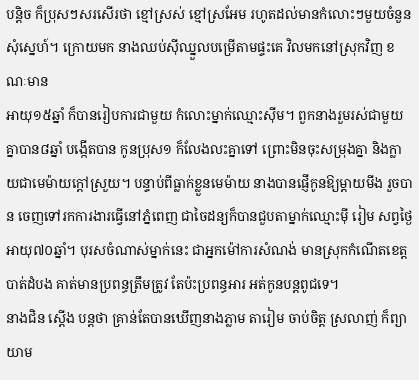បន្តិច ក៏ប្រុសៗសរសើរថា ខ្មៅស្រស់ ខ្មៅស្រអែម រហូតដល់មានកំលោះៗមួយចំនួនសុំស្នេហ៍។ ក្រោយមក នាងឈប់ស៊ីឈ្នួលបម្រើតាមផ្ទះគេ វិលមកនៅស្រុកវិញ ខណៈមាន
អាយុ១៥ឆ្នាំ ក៏បានរៀបការជាមួយ កំលោះម្នាក់ឈ្មោះស៊ីម។ ពួកនាងរួមរស់ជាមួយគ្នាបាន៨ឆ្នាំ បង្កើតបាន កូនប្រុស១ ក៏លែងលះគ្នាទៅ ព្រោះមិនចុះសម្រុងគ្នា និងក្លាយជាមេម៉ាយក្តៅស្រួយ។ បន្ទាប់ពីធ្លាក់ខ្លួនមេម៉ាយ នាងបានផ្ញើកូនឱ្យម្តាយមីង រួចបាន ចេញទៅរកការងារធ្វើនៅភ្នំពេញ ជាចៃដន្យក៏បានជួបតាម្នាក់ឈ្មោះម៉ី រៀម សព្វថ្ងៃអាយុ៧០ឆ្នាំ។ បុរសចំណាស់ម្នាក់នេះ ជាអ្នកម៉ៅការសំណង់ មានស្រុកកំណើតខេត្តបាត់ដំបង គាត់មានប្រពន្ធត្រឹមត្រូវ តែប៉ះប្រពន្ធអារ អត់កូនបន្តពូជទេ។
នាងជិន ស្តើង បន្តថា គ្រាន់តែបានឃើញនាងភ្លាម តារៀម ចាប់ចិត្ត ស្រលាញ់ ក៏ព្យាយាម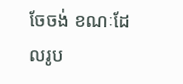ចែចង់ ខណៈដែលរូប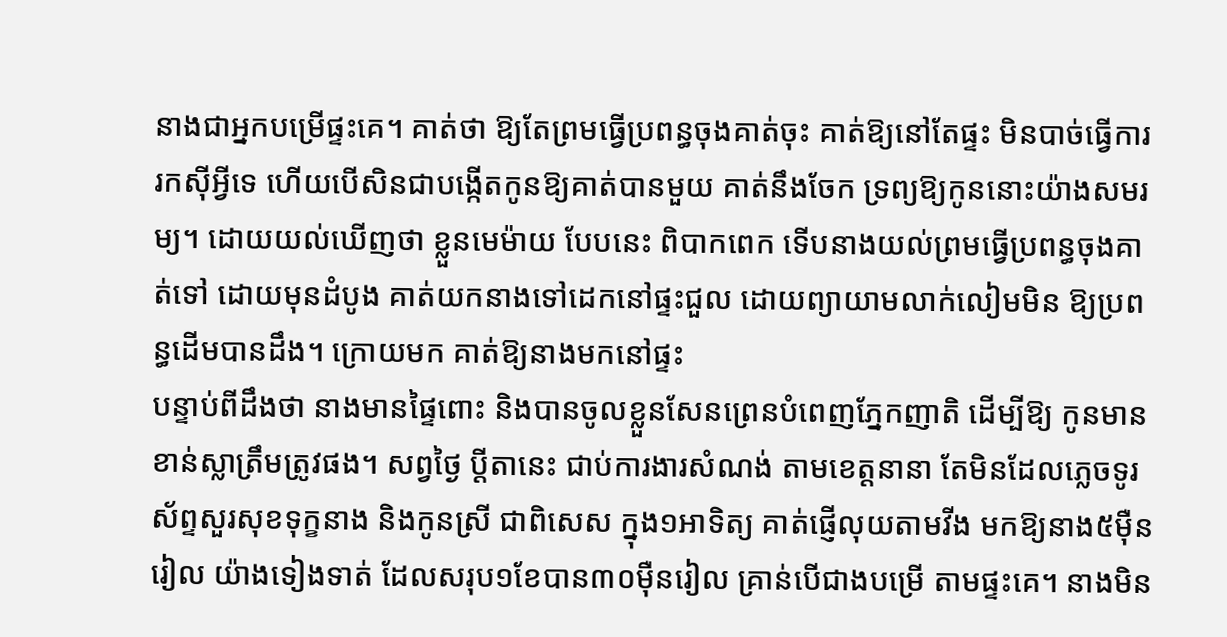នាងជាអ្នកបម្រើផ្ទះគេ។ គាត់ថា ឱ្យតែព្រមធ្វើប្រពន្ធចុងគាត់ចុះ គាត់ឱ្យនៅតែផ្ទះ មិនបាច់ធ្វើការរកស៊ីអ្វីទេ ហើយបើសិនជាបង្កើតកូនឱ្យគាត់បានមួយ គាត់នឹងចែក ទ្រព្យឱ្យកូននោះយ៉ាងសមរម្យ។ ដោយយល់ឃើញថា ខ្លួនមេម៉ាយ បែបនេះ ពិបាកពេក ទើបនាងយល់ព្រមធ្វើប្រពន្ធចុងគាត់ទៅ ដោយមុនដំបូង គាត់យកនាងទៅដេកនៅផ្ទះជួល ដោយព្យាយាមលាក់លៀមមិន ឱ្យប្រពន្ធដើមបានដឹង។ ក្រោយមក គាត់ឱ្យនាងមកនៅផ្ទះ
បន្ទាប់ពីដឹងថា នាងមានផ្ទៃពោះ និងបានចូលខ្លួនសែនព្រេនបំពេញភ្នែកញាតិ ដើម្បីឱ្យ កូនមានខាន់ស្លាត្រឹមត្រូវផង។ សព្វថ្ងៃ ប្តីតានេះ ជាប់ការងារសំណង់ តាមខេត្តនានា តែមិនដែលភ្លេចទូរស័ព្ទសួរសុខទុក្ខនាង និងកូនស្រី ជាពិសេស ក្នុង១អាទិត្យ គាត់ផ្ញើលុយតាមវីង មកឱ្យនាង៥ម៉ឺនរៀល យ៉ាងទៀងទាត់ ដែលសរុប១ខែបាន៣០ម៉ឺនរៀល គ្រាន់បើជាងបម្រើ តាមផ្ទះគេ។ នាងមិន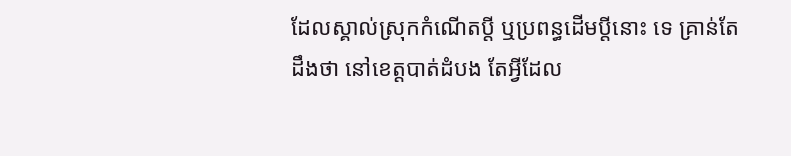ដែលស្គាល់ស្រុកកំណើតប្តី ឬប្រពន្ធដើមប្តីនោះ ទេ គ្រាន់តែដឹងថា នៅខេត្តបាត់ដំបង តែអ្វីដែល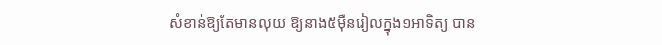សំខាន់ឱ្យតែមានលុយ ឱ្យនាង៥ម៉ឺនរៀលក្នុង១អាទិត្យ បាន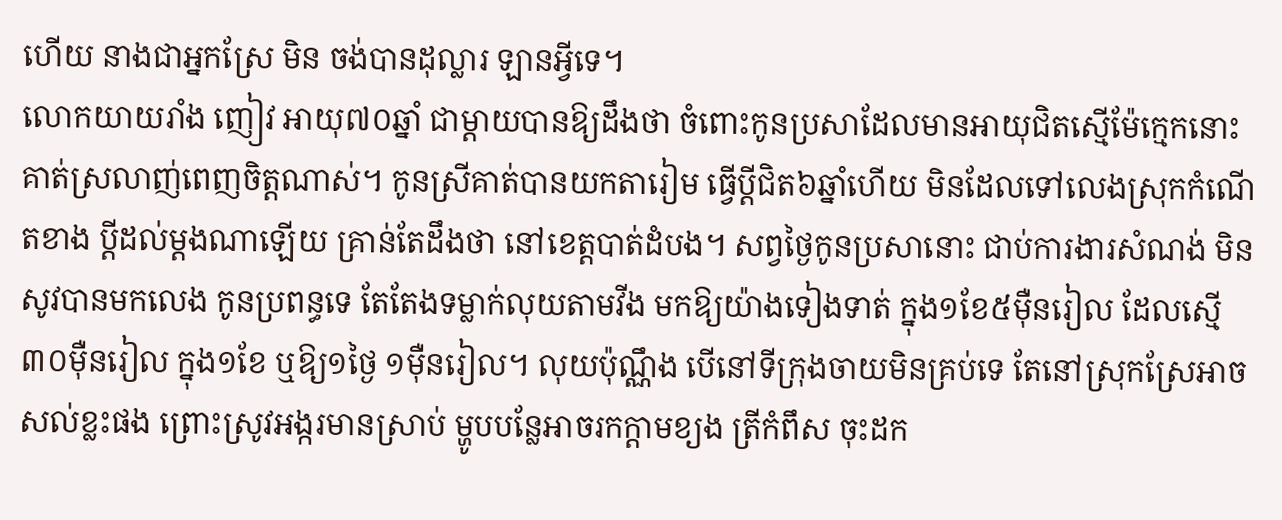ហើយ នាងជាអ្នកស្រែ មិន ចង់បានដុល្លារ ឡានអ្វីទេ។
លោកយាយរាំង ញៀវ អាយុ៧០ឆ្នាំ ជាម្តាយបានឱ្យដឹងថា ចំពោះកូនប្រសាដែលមានអាយុជិតស្មើម៉ែក្មេកនោះ គាត់ស្រលាញ់ពេញចិត្តណាស់។ កូនស្រីគាត់បានយកតារៀម ធ្វើប្តីជិត៦ឆ្នាំហើយ មិនដែលទៅលេងស្រុកកំណើតខាង ប្តីដល់ម្តងណាឡើយ គ្រាន់តែដឹងថា នៅខេត្តបាត់ដំបង។ សព្វថ្ងៃកូនប្រសានោះ ជាប់ការងារសំណង់ មិនសូវបានមកលេង កូនប្រពន្ធទេ តែតែងទម្លាក់លុយតាមវីង មកឱ្យយ៉ាងទៀងទាត់ ក្នុង១ខែ៥ម៉ឺនរៀល ដែលស្មើ៣០ម៉ឺនរៀល ក្នុង១ខែ ឬឱ្យ១ថ្ងៃ ១ម៉ឺនរៀល។ លុយប៉ុណ្ណឹង បើនៅទីក្រុងចាយមិនគ្រប់ទេ តែនៅស្រុកស្រែអាចសល់ខ្លះផង ព្រោះស្រូវអង្ករមានស្រាប់ ម្ហូបបន្លែអាចរកក្តាមខ្យង ត្រីកំពឹស ចុះដក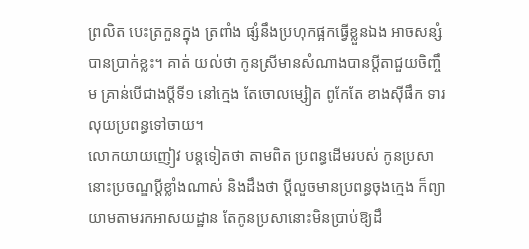ព្រលិត បេះត្រកួនក្នុង ត្រពាំង ផ្សំនឹងប្រហុកផ្អកធ្វើខ្លួនឯង អាចសន្សំបានប្រាក់ខ្លះ។ គាត់ យល់ថា កូនស្រីមានសំណាងបានប្តីតាជួយចិញ្ចឹម គ្រាន់បើជាងប្តីទី១ នៅក្មេង តែចោលម្សៀត ពូកែតែ ខាងស៊ីផឹក ទារលុយប្រពន្ធទៅចាយ។
លោកយាយញៀវ បន្តទៀតថា តាមពិត ប្រពន្ធដើមរបស់ កូនប្រសានោះប្រចណ្ឌប្តីខ្លាំងណាស់ និងដឹងថា ប្តីលួចមានប្រពន្ធចុងក្មេង ក៏ព្យាយាមតាមរកអាសយដ្ឋាន តែកូនប្រសានោះមិនប្រាប់ឱ្យដឹ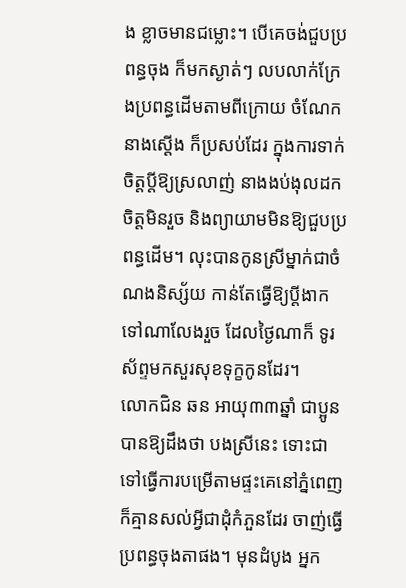ង ខ្លាចមានជម្លោះ។ បើគេចង់ជួបប្រពន្ធចុង ក៏មកស្ងាត់ៗ លបលាក់ក្រែងប្រពន្ធដើមតាមពីក្រោយ ចំណែកនាងស្តើង ក៏ប្រសប់ដែរ ក្នុងការទាក់ចិត្តប្តីឱ្យស្រលាញ់ នាងងប់ងុលដកចិត្តមិនរួច និងព្យាយាមមិនឱ្យជួបប្រពន្ធដើម។ លុះបានកូនស្រីម្នាក់ជាចំណងនិស្ស័យ កាន់តែធ្វើឱ្យប្តីងាកទៅណាលែងរួច ដែលថ្ងៃណាក៏ ទូរស័ព្ទមកសួរសុខទុក្ខកូនដែរ។
លោកជិន ឆន អាយុ៣៣ឆ្នាំ ជាប្អូនបានឱ្យដឹងថា បងស្រីនេះ ទោះជាទៅធ្វើការបម្រើតាមផ្ទះគេនៅភ្នំពេញ ក៏គ្មានសល់អ្វីជាដុំកំភួនដែរ ចាញ់ធ្វើប្រពន្ធចុងតាផង។ មុនដំបូង អ្នក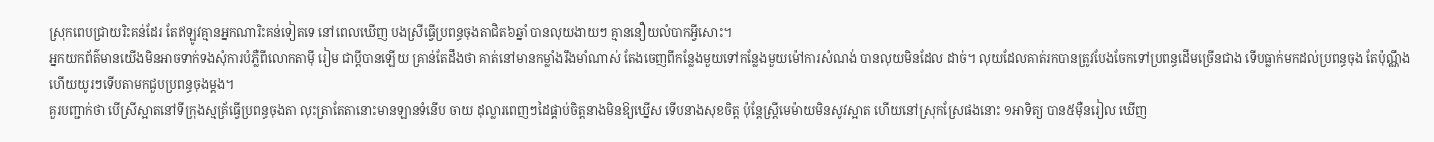ស្រុកពេបជ្រាយរិះគន់ដែរ តែឥឡូវគ្មានអ្នកណារិះគន់ទៀតទេ នៅពេលឃើញ បងស្រីធ្វើប្រពន្ធចុងតាជិត៦ឆ្នាំ បានលុយងាយៗ គ្មាននឿយលំបាកអ្វីសោះ។
អ្នកយកព័ត៌មានយើងមិនអាចទាក់ទងសុំការបំភ្លឺពីលោកតាម៉ី រៀម ជាប្តីបានឡើយ គ្រាន់តែដឹងថា គាត់នៅមានកម្លាំងរឹងមាំណាស់ តែងចេញពីកន្លែងមួយទៅកន្លែងមួយម៉ៅការសំណង់ បានលុយមិនដែល ដាច់។ លុយដែលគាត់រកបានត្រូវបែងចែកទៅប្រពន្ធដើមច្រើនជាង ទើបធ្លាក់មកដល់ប្រពន្ធចុង តែប៉ុណ្ណឹង ហើយយូរៗទើបតាមកជួបប្រពន្ធចុងម្តង។
គួរបញ្ជាក់ថា បើស្រីស្អាតនៅទីក្រុងស្មគ្រ័ធ្វើប្រពន្ធចុងតា លុះត្រាតែតានោះមានឡានទំនើប ចាយ ដុល្លារពេញៗដៃផ្គាប់ចិត្តនាងមិនឱ្យឃ្នើស ទើបនាងសុខចិត្ត ប៉ុន្តែស្ត្រីមេម៉ាយមិនសូវស្អាត ហើយនៅស្រុកស្រែផងនោះ ១អាទិត្យ បាន៥ម៉ឺនរៀល ឃើញ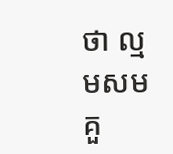ថា ល្មមសមគួ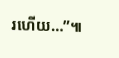រហើយ…”៕